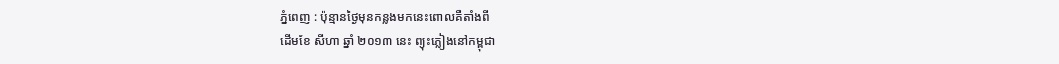ភ្នំពេញ : ប៉ុន្មានថ្ងៃមុនកន្លងមកនេះពោលគឺតាំងពី
ដើមខែ សីហា ឆ្នាំ ២០១៣ នេះ ព្យុះភ្លៀងនៅកម្ពុជា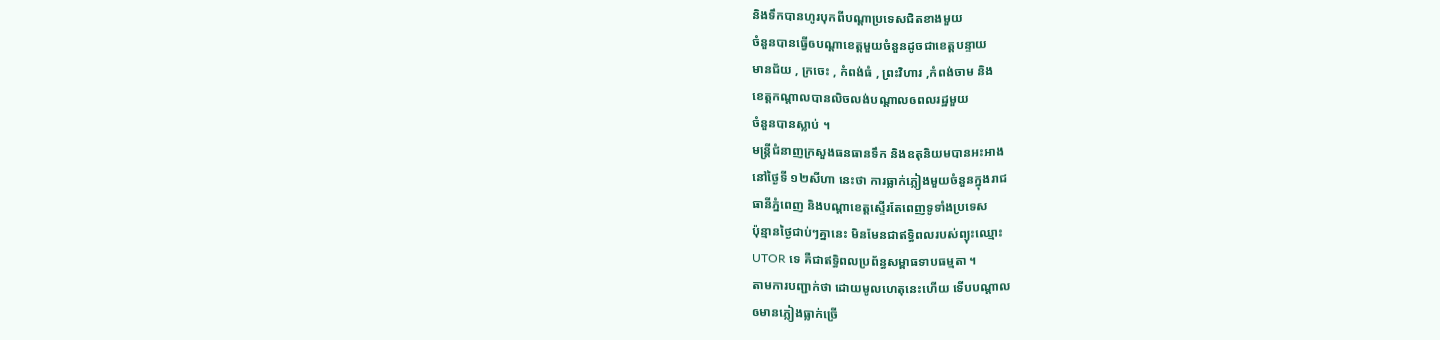និងទឹកបានហូរបុកពីបណ្តាប្រទេសជិតខាងមួយ
ចំនួនបានធ្វើឲបណ្តាខេត្តមួយចំនួនដូចជាខេត្តបន្ទាយ
មានជ័យ , ក្រចេះ , កំពង់ធំ , ព្រះវិហារ ,កំពង់ចាម និង
ខេត្តកណ្តាលបានលិចលង់បណ្តាលឲពលរដ្ឋមួយ
ចំនួនបានស្លាប់ ។
មន្រ្តីជំនាញក្រសួងធនធានទឹក និងឧតុនិយមបានអះអាង
នៅថ្ងៃទី ១២សីហា នេះថា ការធ្លាក់ភ្លៀងមួយចំនួនក្នុងរាជ
ធានីភ្នំពេញ និងបណ្តាខេត្តស្ទើរតែពេញទូទាំងប្រទេស
ប៉ុន្មានថ្ងៃជាប់ៗគ្នានេះ មិនមែនជាឥទ្ធិពលរបស់ព្យុះឈ្មោះ
UTOR ទេ គឺជាឥទ្ធិពលប្រព័ន្ធសម្ពាធទាបធម្មតា ។
តាមការបញ្ជាក់ថា ដោយមូលហេតុនេះហើយ ទើបបណ្តាល
ឲមានភ្លៀងធ្លាក់ច្រើ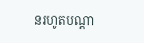នរហូតបណ្តា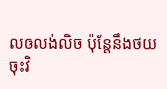លឲលង់លិច ប៉ុន្តែនឹងថយ
ចុះវិ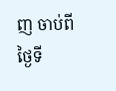ញ ចាប់ពីថ្ងៃទី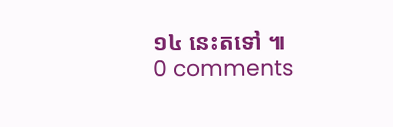១៤ នេះតទៅ ៕
0 comments